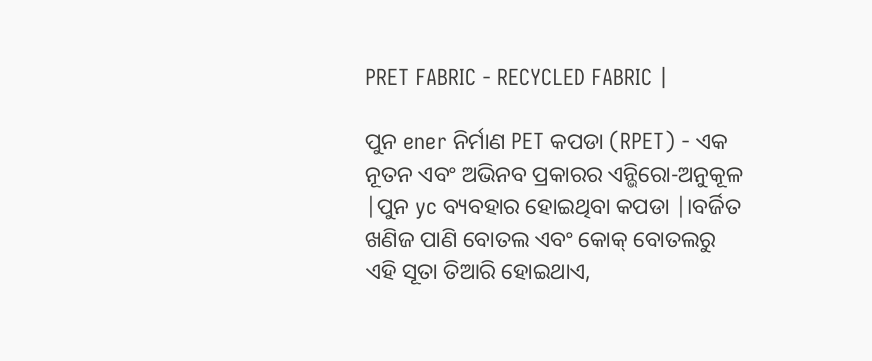PRET FABRIC - RECYCLED FABRIC |

ପୁନ ener ନିର୍ମାଣ PET କପଡା (RPET) - ଏକ ନୂତନ ଏବଂ ଅଭିନବ ପ୍ରକାରର ଏନ୍ଭିରୋ-ଅନୁକୂଳ |ପୁନ yc ବ୍ୟବହାର ହୋଇଥିବା କପଡା |।ବର୍ଜିତ ଖଣିଜ ପାଣି ବୋତଲ ଏବଂ କୋକ୍ ବୋତଲରୁ ଏହି ସୂତା ତିଆରି ହୋଇଥାଏ,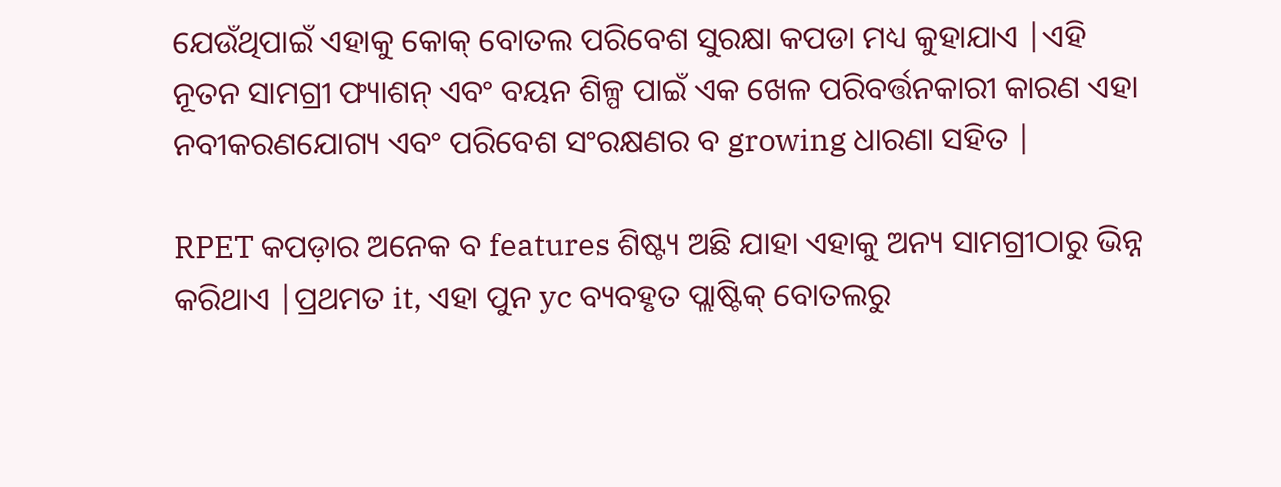ଯେଉଁଥିପାଇଁ ଏହାକୁ କୋକ୍ ବୋତଲ ପରିବେଶ ସୁରକ୍ଷା କପଡା ମଧ୍ୟ କୁହାଯାଏ |ଏହି ନୂତନ ସାମଗ୍ରୀ ଫ୍ୟାଶନ୍ ଏବଂ ବୟନ ଶିଳ୍ପ ପାଇଁ ଏକ ଖେଳ ପରିବର୍ତ୍ତନକାରୀ କାରଣ ଏହା ନବୀକରଣଯୋଗ୍ୟ ଏବଂ ପରିବେଶ ସଂରକ୍ଷଣର ବ growing ଧାରଣା ସହିତ |

RPET କପଡ଼ାର ଅନେକ ବ features ଶିଷ୍ଟ୍ୟ ଅଛି ଯାହା ଏହାକୁ ଅନ୍ୟ ସାମଗ୍ରୀଠାରୁ ଭିନ୍ନ କରିଥାଏ |ପ୍ରଥମତ it, ଏହା ପୁନ yc ବ୍ୟବହୃତ ପ୍ଲାଷ୍ଟିକ୍ ବୋତଲରୁ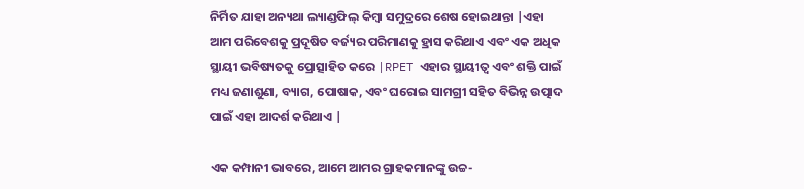ନିର୍ମିତ ଯାହା ଅନ୍ୟଥା ଲ୍ୟାଣ୍ଡଫିଲ୍ କିମ୍ବା ସମୁଦ୍ରରେ ଶେଷ ହୋଇଥାନ୍ତା |ଏହା ଆମ ପରିବେଶକୁ ପ୍ରଦୂଷିତ ବର୍ଜ୍ୟର ପରିମାଣକୁ ହ୍ରାସ କରିଥାଏ ଏବଂ ଏକ ଅଧିକ ସ୍ଥାୟୀ ଭବିଷ୍ୟତକୁ ପ୍ରୋତ୍ସାହିତ କରେ |RPET ଏହାର ସ୍ଥାୟୀତ୍ୱ ଏବଂ ଶକ୍ତି ପାଇଁ ମଧ୍ୟ ଜଣାଶୁଣା, ବ୍ୟାଗ, ପୋଷାକ, ଏବଂ ଘରୋଇ ସାମଗ୍ରୀ ସହିତ ବିଭିନ୍ନ ଉତ୍ପାଦ ପାଇଁ ଏହା ଆଦର୍ଶ କରିଥାଏ |

ଏକ କମ୍ପାନୀ ଭାବରେ, ଆମେ ଆମର ଗ୍ରାହକମାନଙ୍କୁ ଉଚ୍ଚ-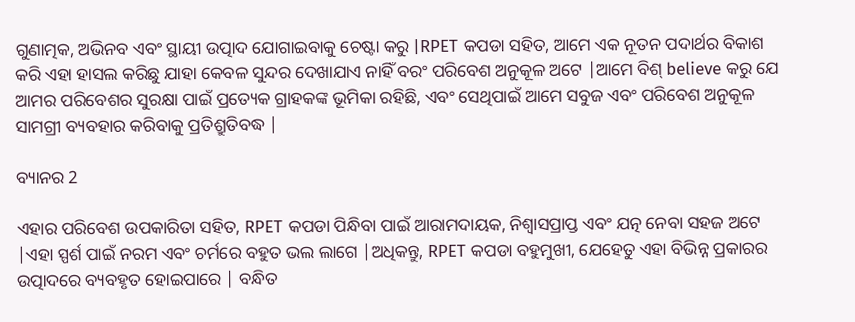ଗୁଣାତ୍ମକ, ଅଭିନବ ଏବଂ ସ୍ଥାୟୀ ଉତ୍ପାଦ ଯୋଗାଇବାକୁ ଚେଷ୍ଟା କରୁ |RPET କପଡା ସହିତ, ଆମେ ଏକ ନୂତନ ପଦାର୍ଥର ବିକାଶ କରି ଏହା ହାସଲ କରିଛୁ ଯାହା କେବଳ ସୁନ୍ଦର ଦେଖାଯାଏ ନାହିଁ ବରଂ ପରିବେଶ ଅନୁକୂଳ ଅଟେ |ଆମେ ବିଶ୍ believe କରୁ ଯେ ଆମର ପରିବେଶର ସୁରକ୍ଷା ପାଇଁ ପ୍ରତ୍ୟେକ ଗ୍ରାହକଙ୍କ ଭୂମିକା ରହିଛି, ଏବଂ ସେଥିପାଇଁ ଆମେ ସବୁଜ ଏବଂ ପରିବେଶ ଅନୁକୂଳ ସାମଗ୍ରୀ ବ୍ୟବହାର କରିବାକୁ ପ୍ରତିଶ୍ରୁତିବଦ୍ଧ |

ବ୍ୟାନର 2

ଏହାର ପରିବେଶ ଉପକାରିତା ସହିତ, RPET କପଡା ପିନ୍ଧିବା ପାଇଁ ଆରାମଦାୟକ, ନିଶ୍ୱାସପ୍ରାପ୍ତ ଏବଂ ଯତ୍ନ ନେବା ସହଜ ଅଟେ |ଏହା ସ୍ପର୍ଶ ପାଇଁ ନରମ ଏବଂ ଚର୍ମରେ ବହୁତ ଭଲ ଲାଗେ |ଅଧିକନ୍ତୁ, RPET କପଡା ବହୁମୁଖୀ, ଯେହେତୁ ଏହା ବିଭିନ୍ନ ପ୍ରକାରର ଉତ୍ପାଦରେ ବ୍ୟବହୃତ ହୋଇପାରେ | ବନ୍ଧିତ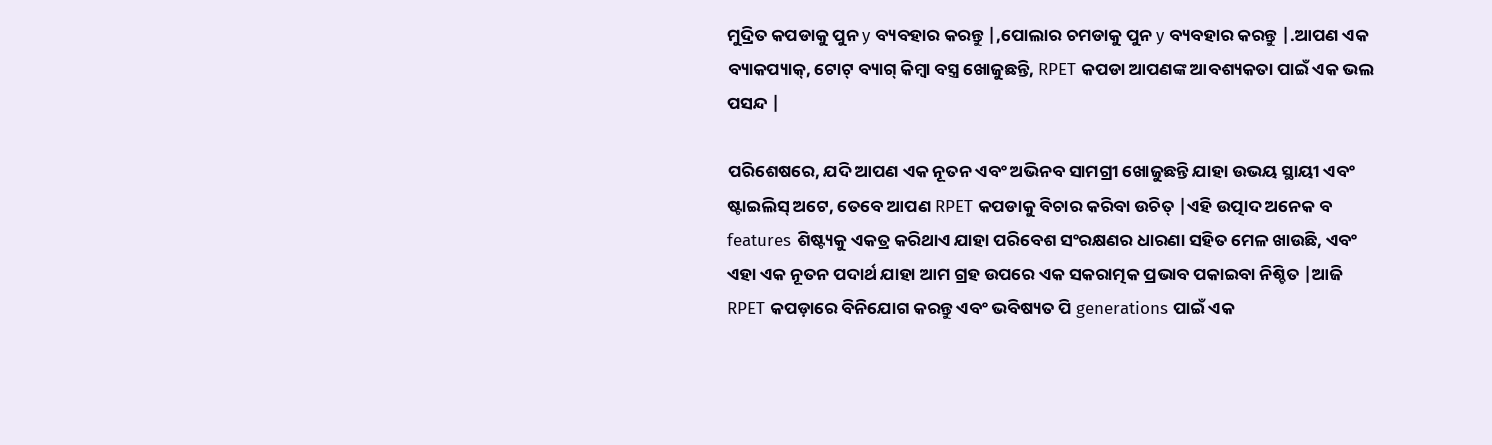ମୁଦ୍ରିତ କପଡାକୁ ପୁନ y ବ୍ୟବହାର କରନ୍ତୁ |,ପୋଲାର ଚମଡାକୁ ପୁନ y ବ୍ୟବହାର କରନ୍ତୁ |.ଆପଣ ଏକ ବ୍ୟାକପ୍ୟାକ୍, ଟୋଟ୍ ବ୍ୟାଗ୍ କିମ୍ବା ବସ୍ତ୍ର ଖୋଜୁଛନ୍ତି, RPET କପଡା ଆପଣଙ୍କ ଆବଶ୍ୟକତା ପାଇଁ ଏକ ଭଲ ପସନ୍ଦ |

ପରିଶେଷରେ, ଯଦି ଆପଣ ଏକ ନୂତନ ଏବଂ ଅଭିନବ ସାମଗ୍ରୀ ଖୋଜୁଛନ୍ତି ଯାହା ଉଭୟ ସ୍ଥାୟୀ ଏବଂ ଷ୍ଟାଇଲିସ୍ ଅଟେ, ତେବେ ଆପଣ RPET କପଡାକୁ ବିଚାର କରିବା ଉଚିତ୍ |ଏହି ଉତ୍ପାଦ ଅନେକ ବ features ଶିଷ୍ଟ୍ୟକୁ ଏକତ୍ର କରିଥାଏ ଯାହା ପରିବେଶ ସଂରକ୍ଷଣର ଧାରଣା ସହିତ ମେଳ ଖାଉଛି, ଏବଂ ଏହା ଏକ ନୂତନ ପଦାର୍ଥ ଯାହା ଆମ ଗ୍ରହ ଉପରେ ଏକ ସକରାତ୍ମକ ପ୍ରଭାବ ପକାଇବା ନିଶ୍ଚିତ |ଆଜି RPET କପଡ଼ାରେ ବିନିଯୋଗ କରନ୍ତୁ ଏବଂ ଭବିଷ୍ୟତ ପି generations ପାଇଁ ଏକ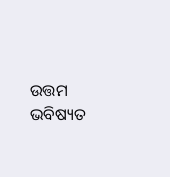ଉତ୍ତମ ଭବିଷ୍ୟତ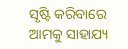ସୃଷ୍ଟି କରିବାରେ ଆମକୁ ସାହାଯ୍ୟ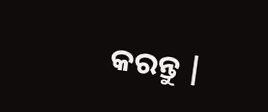କରନ୍ତୁ |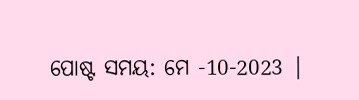ପୋଷ୍ଟ ସମୟ: ମେ -10-2023 |